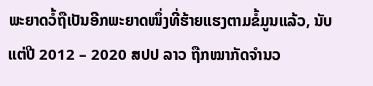ພະຍາດວໍ້ຖືເປັນອີກພະຍາດໜຶ່ງທີ່ຮ້າຍແຮງຕາມຂໍ້ມູນແລ້ວ, ນັບແຕ່ປີ 2012 – 2020 ສປປ ລາວ ຖືກໝາກັດຈຳນວ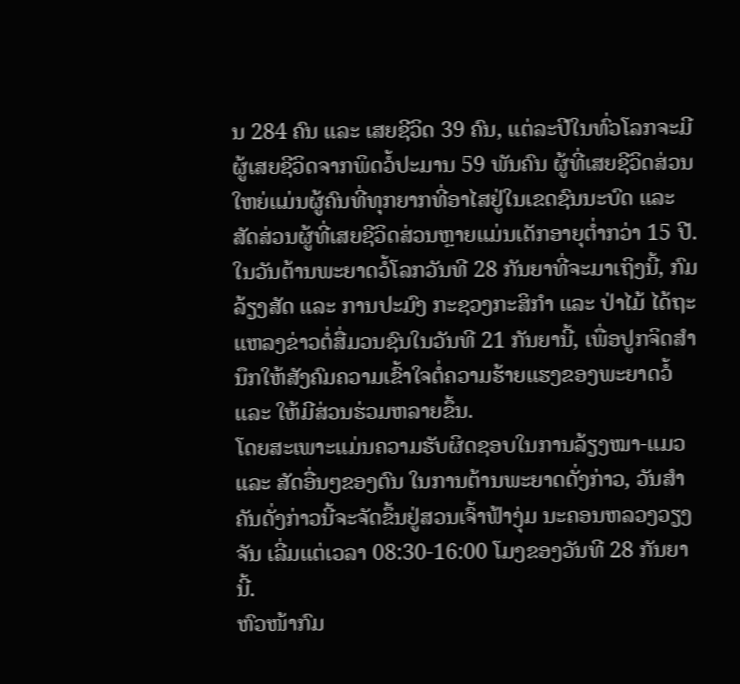ນ 284 ຄົນ ແລະ ເສຍຊີວິດ 39 ຄົນ, ແຕ່ລະປີໃນທົ່ວໂລກຈະມີຜູ້ເສຍຊີວິດຈາກພິດວໍ້ປະມານ 59 ພັນຄົນ ຜູ້ທີ່ເສຍຊີວິດສ່ວນໃຫຍ່ແມ່ນຜູ້ຄົນທີ່ທຸກຍາກທີ່ອາໄສຢູ່ໃນເຂດຊົນນະບົດ ແລະ ສັດສ່ວນຜູ້ທີ່ເສຍຊີວິດສ່ວນຫຼາຍແມ່ນເດັກອາຍຸຕ່ຳກວ່າ 15 ປີ. ໃນວັນຕ້ານພະຍາດວໍ້ໂລກວັນທີ 28 ກັນຍາທີ່ຈະມາເຖິງນີ້, ກົມລ້ຽງສັດ ແລະ ການປະມົງ ກະຊວງກະສິກຳ ແລະ ປ່າໄມ້ ໄດ້ຖະແຫລງຂ່າວຕໍ່ສື່ມວນຊົນໃນວັນທີ 21 ກັນຍານີ້, ເພື່ອປູກຈິດສຳນຶກໃຫ້ສັງຄົມຄວາມເຂົ້າໃຈຕໍ່ຄວາມຮ້າຍແຮງຂອງພະຍາດວໍ້ ແລະ ໃຫ້ມີສ່ວນຮ່ວມຫລາຍຂຶ້ນ.
ໂດຍສະເພາະແມ່ນຄວາມຮັບຜິດຊອບໃນການລ້ຽງໝາ-ແມວ ແລະ ສັດອື່ນໆຂອງຕົນ ໃນການຕ້ານພະຍາດດັ່ງກ່າວ, ວັນສຳຄັນດັ່ງກ່າວນີ້ຈະຈັດຂຶ້ນຢູ່ສວນເຈົ້າຟ້າງຸ່ມ ນະຄອນຫລວງວຽງຈັນ ເລີ່ມແຕ່ເວລາ 08:30-16:00 ໂມງຂອງວັນທີ 28 ກັນຍານີ້.
ຫົວໜ້າກົມ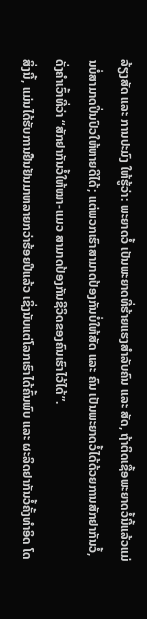ລ້ຽງສັດ ແລະ ການປະມົງ ໃຫ້ຮູ້ວ່າ: ພະຍາດວໍ້ ເປັນພະຍາດທີ່ຮ້າຍແຮງສຳລັບຄົນ ແລະ ສັດ, ຖ້າຕິດເຊື້ອພະຍາດວໍ້ນີ້ແລ້ວແມ່ນບໍ່ສາມາດປິ່ນປົວໃຫ້ຫາຍດີໄດ້; ແຕ່ພວກເຮົາສາມາດປ້ອງກັນບໍ່ໃຫ້ສັດ ແລະ ຄົນ ເປັນພະຍາດວໍ້ໄດ້ດ້ວຍການສັກຢາກັນວໍ້, ດັ່ງຄຳເວົ້າທີ່ວ່າ “ສັກຢາກັນວໍ້ໃຫ້ໝາ-ແມວ ສາມາດປ້ອງກັນຊີວິດຂອງຄົນເຮົາໄວ້ໄດ້”.
ສິ່ງນີ້, ແມ່ນໄດ້ຮັບການຢືນຢັນມາຫລາຍກວ່າຮ້ອຍປີແລ້ວ ເຊິ່ງນັບແຕ່ໂລກເຮົາໄດ້ຄົ້ນພົບ ແລະ ຜະລິດຢາກັນວໍ້ຄັ້ງທຳອິດ ໂດ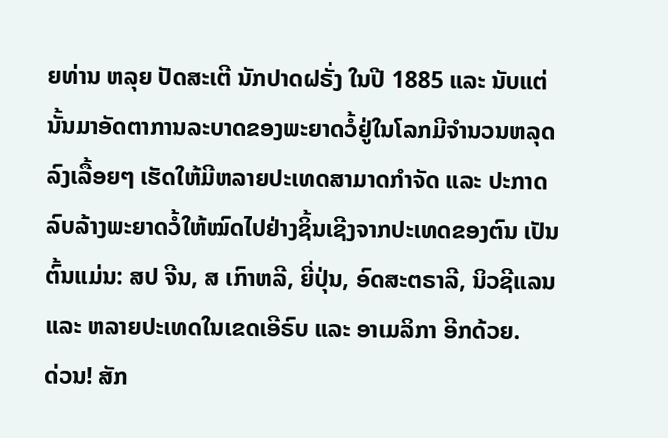ຍທ່ານ ຫລຸຍ ປັດສະເຕີ ນັກປາດຝຣັ່ງ ໃນປີ 1885 ແລະ ນັບແຕ່ນັ້ນມາອັດຕາການລະບາດຂອງພະຍາດວໍ້ຢູ່ໃນໂລກມີຈຳນວນຫລຸດລົງເລື້ອຍໆ ເຮັດໃຫ້ມີຫລາຍປະເທດສາມາດກຳຈັດ ແລະ ປະກາດລົບລ້າງພະຍາດວໍ້ໃຫ້ໝົດໄປຢ່າງຊິ້ນເຊີງຈາກປະເທດຂອງຕົນ ເປັນຕົ້ນແມ່ນ: ສປ ຈີນ, ສ ເກົາຫລີ, ຍີ່ປຸ່ນ, ອົດສະຕຣາລີ, ນິວຊີແລນ ແລະ ຫລາຍປະເທດໃນເຂດເອີຣົບ ແລະ ອາເມລິກາ ອີກດ້ວຍ.
ດ່ວນ! ສັກ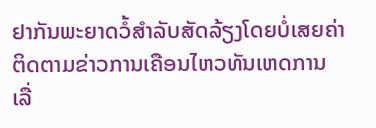ຢາກັນພະຍາດວໍ້ສຳລັບສັດລ້ຽງໂດຍບໍ່ເສຍຄ່າ
ຕິດຕາມຂ່າວການເຄືອນໄຫວທັນເຫດການ ເລື່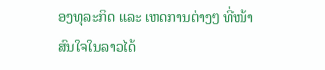ອງທຸລະກິດ ແລະ ເຫດການຕ່າງໆ ທີ່ໜ້າສົນໃຈໃນລາວໄດ້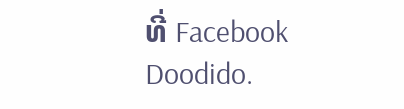ທີ່ Facebook Doodido.